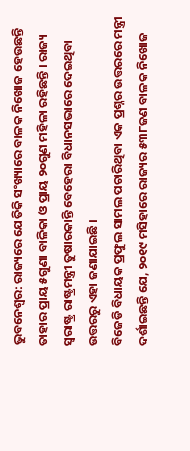ଭୁବନେଶ୍ବର: ରାଜ୍ୟରେ ଯେତିକି ସଂଖ୍ୟାରେ ବାଳକ ନିଖୋଜ ହେଉଛନ୍ତି ତାହାର ପ୍ରାୟ ୫ଗୁଣା ବାଳିକା ଓ ପ୍ରାୟ ୨୦ଗୁଣ ମହିଳା ରହିଛନ୍ତି । ରାଜ୍ୟ ସ୍ବରାଷ୍ଟ୍ର ରାଷ୍ଟ୍ରମନ୍ତ୍ରୀ ତୁଷାରକାନ୍ତି ବେହେରା ବିଧାନସଭାରେ ଦେଇଥିବା ଉତ୍ତରରୁ ଏହା ଜଣାଯାଇଛି ।
ବିଜେଡି ବିଧାୟକ ପ୍ରଫୁଲ ସାମଲ ପଚାରିଥିବା ଏକ ପ୍ରଶ୍ନର ଉତ୍ତରରେ ମନ୍ତ୍ରୀ ଦର୍ଶାଇଛନ୍ତି ଯେ, ୨୦୧୯ ମସିହାରେ ରାଜ୍ୟର ୫୩୮ଜଣ ବାଳକ ନିଖୋଜ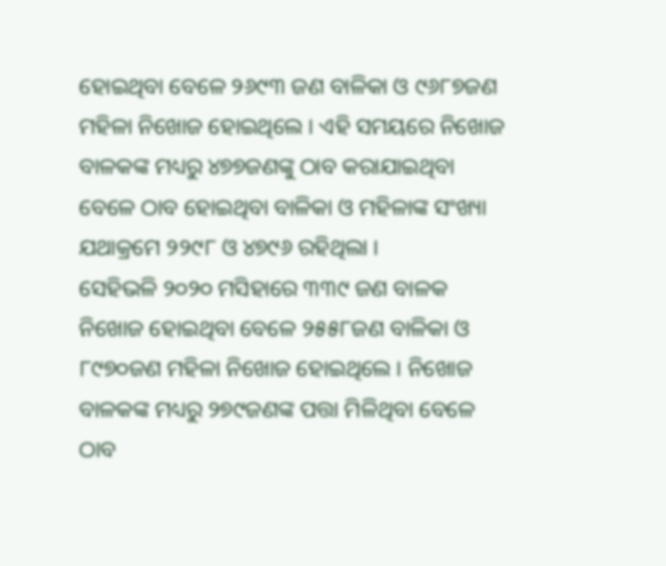ହୋଇଥିବା ବେଳେ ୨୬୯୩ ଜଣ ବାଳିକା ଓ ୯୬୮୭ଜଣ ମହିଳା ନିଖୋଜ ହୋଇଥିଲେ । ଏହି ସମୟରେ ନିଖୋଜ ବାଳକଙ୍କ ମଧ୍ୟରୁ ୪୭୭ଜଣଙ୍କୁ ଠାବ କରାଯାଇଥିବା ବେଳେ ଠାବ ହୋଇଥିବା ବାଳିକା ଓ ମହିଳାଙ୍କ ସଂଖ୍ୟା ଯଥାକ୍ରମେ ୨୨୯୮ ଓ ୪୭୯୬ ରହିଥିଲା ।
ସେହିଭଳି ୨୦୨୦ ମସିହାରେ ୩୩୯ ଜଣ ବାଳକ ନିଖୋଜ ହୋଇଥିବା ବେଳେ ୨୫୫୮ଜଣ ବାଳିକା ଓ ୮୯୭୦ଜଣ ମହିଳା ନିଖୋଜ ହୋଇଥିଲେ । ନିଖୋଜ ବାଳକଙ୍କ ମଧ୍ୟରୁ ୨୭୯ଜଣଙ୍କ ପତ୍ତା ମିଳିଥିବା ବେଳେ ଠାବ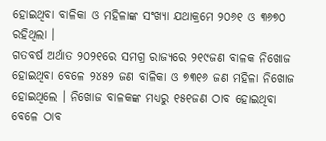ହୋଇଥିବା ବାଳିକା ଓ ମହିଳାଙ୍କ ସଂଖ୍ୟା ଯଥାକ୍ରମେ ୨୦୬୧ ଓ ୩୬୭୦ ରହିଥିଲା ।
ଗତବର୍ଷ ଅର୍ଥାତ ୨୦୨୧ରେ ସମଗ୍ର ରାଜ୍ୟରେ ୨୧୯ଜଣ ବାଳକ ନିଖୋଜ ହୋଇଥିବା ବେଳେ ୨୪୫୨ ଜଣ ବାଳିକା ଓ ୭୩୧୬ ଜଣ ମହିଳା ନିଖୋଜ ହୋଇଥିଲେ । ନିଖୋଜ ବାଳକଙ୍କ ମଧ୍ୟରୁ ୧୫୧ଜଣ ଠାବ ହୋଇଥିବା ବେଳେ ଠାବ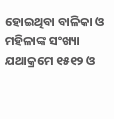ହୋଇଥିବା ବାଳିକା ଓ ମହିଳାଙ୍କ ସଂଖ୍ୟା ଯଥାକ୍ରମେ ୧୫୧୨ ଓ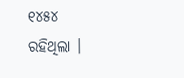୧୪୫୪ ରହିଥିଲା ।